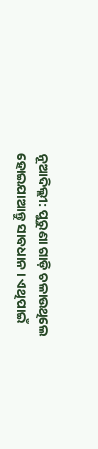ନୂଆଦିଲ୍ଲୀ: ପୁରୁଣା ଗାଡ଼ି ଚଳାଉଥିଲେ ହୋଇଯାଆନ୍ତୁ ସାବଧାନ । ଏଥିପାଇଁ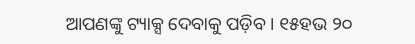ଆପଣଙ୍କୁ ଟ୍ୟାକ୍ସ ଦେବାକୁ ପଡ଼ିବ । ୧୫ହଭ ୨୦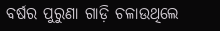ବର୍ଷର ପୁରୁଣା ଗାଡ଼ି ଚଳାଉଥିଲେ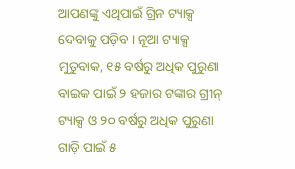ଆପଣଙ୍କୁ ଏଥିପାଇଁ ଗ୍ରିନ ଟ୍ୟାକ୍ସ ଦେବାକୁ ପଡ଼ିବ । ନୂଆ ଟ୍ୟାକ୍ସ ମୁତୁବାକ, ୧୫ ବର୍ଷରୁ ଅଧିକ ପୁରୁଣା ବାଇକ ପାଇଁ ୨ ହଜାର ଟଙ୍କାର ଗ୍ରୀନ୍ ଟ୍ୟାକ୍ସ ଓ ୨୦ ବର୍ଷରୁ ଅଧିକ ପୁରୁଣା ଗାଡ଼ି ପାଇଁ ୫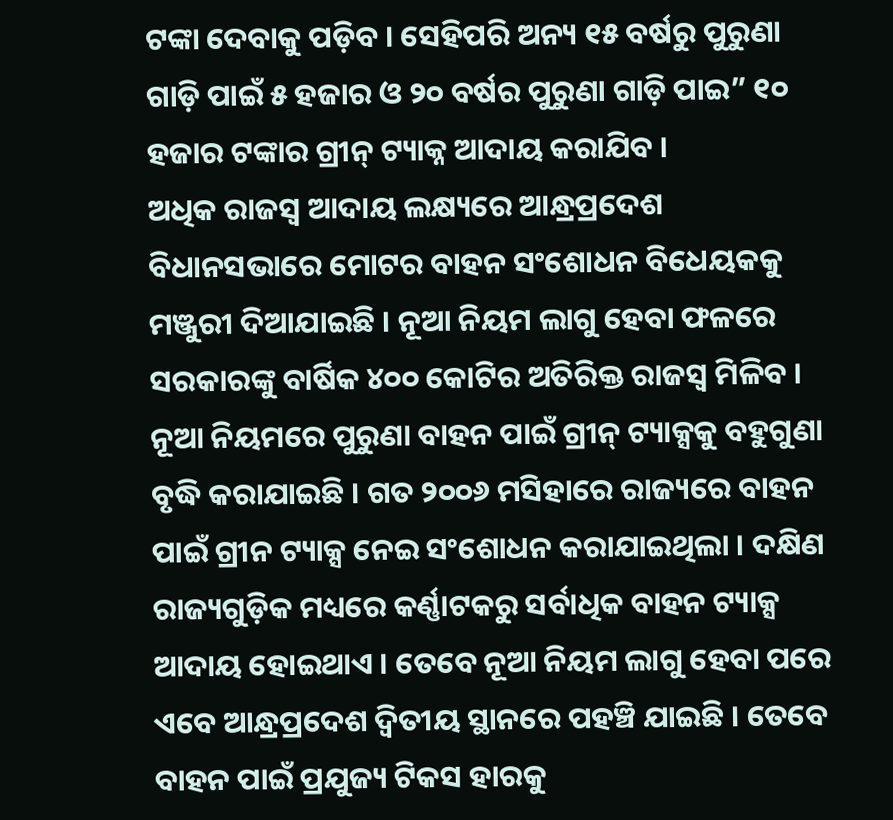ଟଙ୍କା ଦେବାକୁ ପଡ଼ିବ । ସେହିପରି ଅନ୍ୟ ୧୫ ବର୍ଷରୁ ପୁରୁଣା ଗାଡ଼ି ପାଇଁ ୫ ହଜାର ଓ ୨୦ ବର୍ଷର ପୁରୁଣା ଗାଡ଼ି ପାଇ” ୧୦ ହଜାର ଟଙ୍କାର ଗ୍ରୀନ୍ ଟ୍ୟାକ୍ନ ଆଦାୟ କରାଯିବ ।
ଅଧିକ ରାଜସ୍ୱ ଆଦାୟ ଲକ୍ଷ୍ୟରେ ଆନ୍ଧ୍ରପ୍ରଦେଶ ବିଧାନସଭାରେ ମୋଟର ବାହନ ସଂଶୋଧନ ବିଧେୟକକୁ ମଞ୍ଜୁରୀ ଦିଆଯାଇଛି । ନୂଆ ନିୟମ ଲାଗୁ ହେବା ଫଳରେ ସରକାରଙ୍କୁ ବାର୍ଷିକ ୪୦୦ କୋଟିର ଅତିରିକ୍ତ ରାଜସ୍ୱ ମିଳିବ । ନୂଆ ନିୟମରେ ପୁରୁଣା ବାହନ ପାଇଁ ଗ୍ରୀନ୍ ଟ୍ୟାକ୍ସକୁ ବହୁଗୁଣା ବୃଦ୍ଧି କରାଯାଇଛି । ଗତ ୨୦୦୬ ମସିହାରେ ରାଜ୍ୟରେ ବାହନ ପାଇଁ ଗ୍ରୀନ ଟ୍ୟାକ୍ସ ନେଇ ସଂଶୋଧନ କରାଯାଇଥିଲା । ଦକ୍ଷିଣ ରାଜ୍ୟଗୁଡ଼ିକ ମଧ୍ୟରେ କର୍ଣ୍ଣାଟକରୁ ସର୍ବାଧିକ ବାହନ ଟ୍ୟାକ୍ସ ଆଦାୟ ହୋଇଥାଏ । ତେବେ ନୂଆ ନିୟମ ଲାଗୁ ହେବା ପରେ ଏବେ ଆନ୍ଧ୍ରପ୍ରଦେଶ ଦ୍ୱିତୀୟ ସ୍ଥାନରେ ପହଞ୍ଚି ଯାଇଛି । ତେବେ ବାହନ ପାଇଁ ପ୍ରଯୁଜ୍ୟ ଟିକସ ହାରକୁ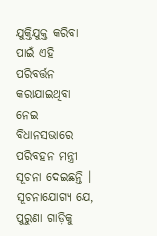ଯୁକ୍ତିଯୁକ୍ତ କରିବା ପାଇଁ ଏହି ପରିବର୍ତ୍ତନ କରାଯାଇଥିବା ନେଇ ବିଧାନସଭାରେ ପରିବହନ ମନ୍ତ୍ରୀ ସୂଚନା ଦେଇଛନ୍ତି । ସୂଚନାଯୋଗ୍ୟ ଯେ, ପୁରୁଣା ଗାଡ଼ିକୁ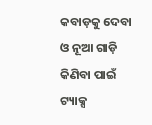କବାଡ଼କୁ ଦେବା ଓ ନୂଆ ଗାଡ଼ି କିଣିବା ପାଇଁ ଟ୍ୟାକ୍ସ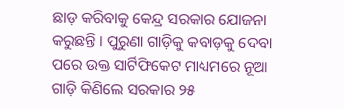ଛାଡ଼ କରିବାକୁ କେନ୍ଦ୍ର ସରକାର ଯୋଜନା କରୁଛନ୍ତି । ପୁରୁଣା ଗାଡ଼ିକୁ କବାଡ଼କୁ ଦେବା ପରେ ଉକ୍ତ ସାର୍ଟିଫିକେଟ ମାଧ୍ୟମରେ ନୂଆ ଗାଡ଼ି କିଣିଲେ ସରକାର ୨୫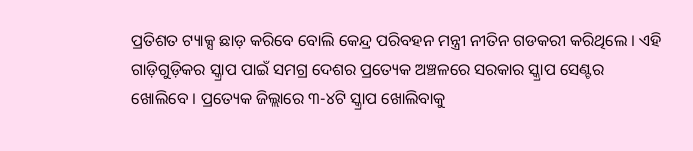ପ୍ରତିଶତ ଟ୍ୟାକ୍ସ ଛାଡ଼ କରିବେ ବୋଲି କେନ୍ଦ୍ର ପରିବହନ ମନ୍ତ୍ରୀ ନୀତିନ ଗଡକରୀ କରିଥିଲେ । ଏହି ଗାଡ଼ିଗୁଡ଼ିକର ସ୍କ୍ରାପ ପାଇଁ ସମଗ୍ର ଦେଶର ପ୍ରତ୍ୟେକ ଅଞ୍ଚଳରେ ସରକାର ସ୍କ୍ରାପ ସେଣ୍ଟର ଖୋଲିବେ । ପ୍ରତ୍ୟେକ ଜିଲ୍ଲାରେ ୩-୪ଟି ସ୍କ୍ରାପ ଖୋଲିବାକୁ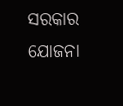ସରକାର ଯୋଜନା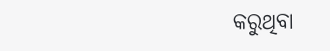କରୁଥିବା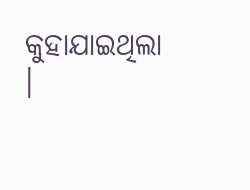କୁହାଯାଇଥିଲା ।